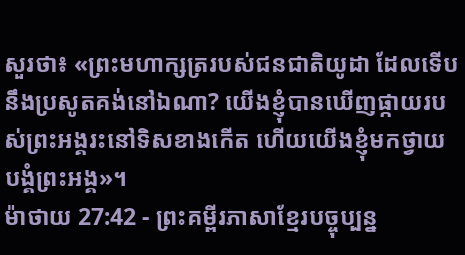សួរថា៖ «ព្រះមហាក្សត្ររបស់ជនជាតិយូដា ដែលទើបនឹងប្រសូតគង់នៅឯណា? យើងខ្ញុំបានឃើញផ្កាយរបស់ព្រះអង្គរះនៅទិសខាងកើត ហើយយើងខ្ញុំមកថ្វាយបង្គំព្រះអង្គ»។
ម៉ាថាយ 27:42 - ព្រះគម្ពីរភាសាខ្មែរបច្ចុប្បន្ន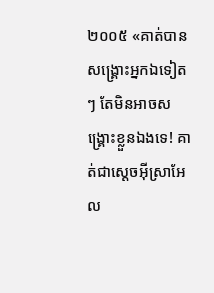២០០៥ «គាត់បានសង្គ្រោះអ្នកឯទៀតៗ តែមិនអាចសង្គ្រោះខ្លួនឯងទេ! គាត់ជាស្ដេចអ៊ីស្រាអែល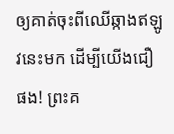ឲ្យគាត់ចុះពីឈើឆ្កាងឥឡូវនេះមក ដើម្បីយើងជឿផង! ព្រះគ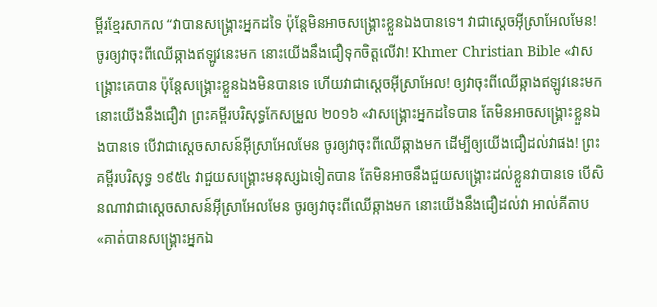ម្ពីរខ្មែរសាកល “វាបានសង្គ្រោះអ្នកដទៃ ប៉ុន្តែមិនអាចសង្គ្រោះខ្លួនឯងបានទេ។ វាជាស្ដេចអ៊ីស្រាអែលមែន! ចូរឲ្យវាចុះពីឈើឆ្កាងឥឡូវនេះមក នោះយើងនឹងជឿទុកចិត្តលើវា! Khmer Christian Bible «វាសង្គ្រោះគេបាន ប៉ុន្ដែសង្គ្រោះខ្លួនឯងមិនបានទេ ហើយវាជាស្ដេចអ៊ីស្រាអែល! ឲ្យវាចុះពីឈើឆ្កាងឥឡូវនេះមក នោះយើងនឹងជឿវា ព្រះគម្ពីរបរិសុទ្ធកែសម្រួល ២០១៦ «វាសង្គ្រោះអ្នកដទៃបាន តែមិនអាចសង្គ្រោះខ្លួនឯងបានទេ បើវាជាស្តេចសាសន៍អ៊ីស្រាអែលមែន ចូរឲ្យវាចុះពីឈើឆ្កាងមក ដើម្បីឲ្យយើងជឿដល់វាផង! ព្រះគម្ពីរបរិសុទ្ធ ១៩៥៤ វាជួយសង្គ្រោះមនុស្សឯទៀតបាន តែមិនអាចនឹងជួយសង្គ្រោះដល់ខ្លួនវាបានទេ បើសិនណាវាជាស្តេចសាសន៍អ៊ីស្រាអែលមែន ចូរឲ្យវាចុះពីឈើឆ្កាងមក នោះយើងនឹងជឿដល់វា អាល់គីតាប «គាត់បានសង្គ្រោះអ្នកឯ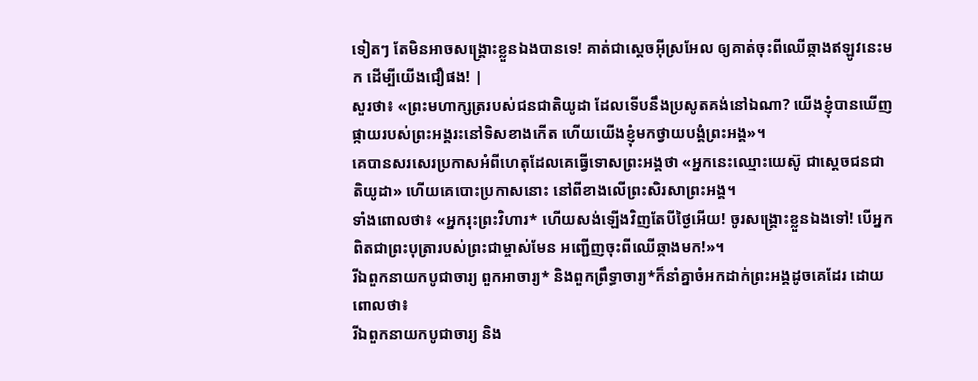ទៀតៗ តែមិនអាចសង្គ្រោះខ្លួនឯងបានទេ! គាត់ជាស្ដេចអ៊ីស្រអែល ឲ្យគាត់ចុះពីឈើឆ្កាងឥឡូវនេះមក ដើម្បីយើងជឿផង! |
សួរថា៖ «ព្រះមហាក្សត្ររបស់ជនជាតិយូដា ដែលទើបនឹងប្រសូតគង់នៅឯណា? យើងខ្ញុំបានឃើញផ្កាយរបស់ព្រះអង្គរះនៅទិសខាងកើត ហើយយើងខ្ញុំមកថ្វាយបង្គំព្រះអង្គ»។
គេបានសរសេរប្រកាសអំពីហេតុដែលគេធ្វើទោសព្រះអង្គថា «អ្នកនេះឈ្មោះយេស៊ូ ជាស្ដេចជនជាតិយូដា» ហើយគេបោះប្រកាសនោះ នៅពីខាងលើព្រះសិរសាព្រះអង្គ។
ទាំងពោលថា៖ «អ្នករុះព្រះវិហារ* ហើយសង់ឡើងវិញតែបីថ្ងៃអើយ! ចូរសង្គ្រោះខ្លួនឯងទៅ! បើអ្នកពិតជាព្រះបុត្រារបស់ព្រះជាម្ចាស់មែន អញ្ជើញចុះពីឈើឆ្កាងមក!»។
រីឯពួកនាយកបូជាចារ្យ ពួកអាចារ្យ* និងពួកព្រឹទ្ធាចារ្យ*ក៏នាំគ្នាចំអកដាក់ព្រះអង្គដូចគេដែរ ដោយពោលថា៖
រីឯពួកនាយកបូជាចារ្យ និង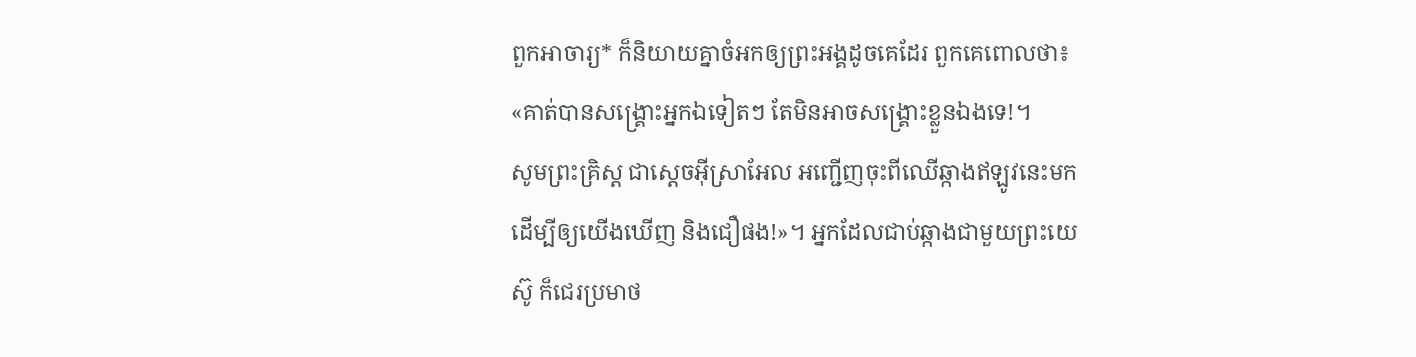ពួកអាចារ្យ* ក៏និយាយគ្នាចំអកឲ្យព្រះអង្គដូចគេដែរ ពួកគេពោលថា៖ «គាត់បានសង្គ្រោះអ្នកឯទៀតៗ តែមិនអាចសង្គ្រោះខ្លួនឯងទេ!។
សូមព្រះគ្រិស្ត ជាស្ដេចអ៊ីស្រាអែល អញ្ជើញចុះពីឈើឆ្កាងឥឡូវនេះមក ដើម្បីឲ្យយើងឃើញ និងជឿផង!»។ អ្នកដែលជាប់ឆ្កាងជាមួយព្រះយេស៊ូ ក៏ជេរប្រមាថ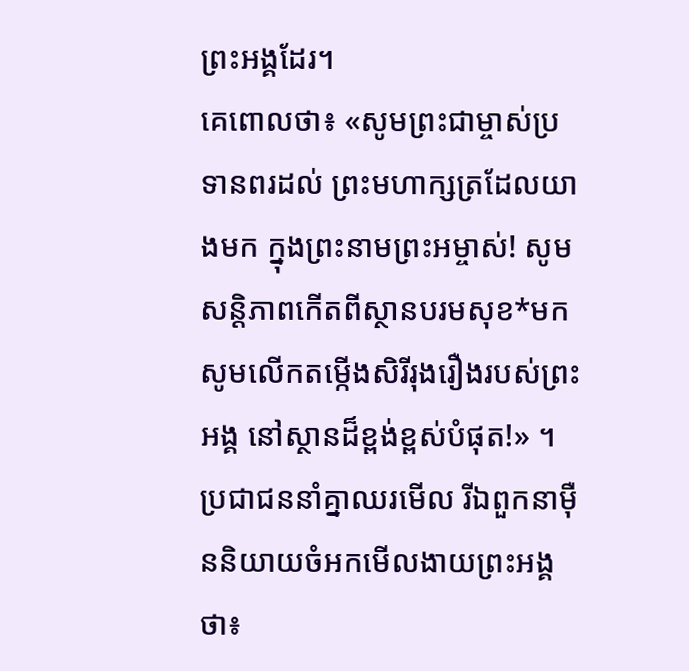ព្រះអង្គដែរ។
គេពោលថា៖ «សូមព្រះជាម្ចាស់ប្រទានពរដល់ ព្រះមហាក្សត្រដែលយាងមក ក្នុងព្រះនាមព្រះអម្ចាស់! សូមសន្តិភាពកើតពីស្ថានបរមសុខ*មក សូមលើកតម្កើងសិរីរុងរឿងរបស់ព្រះអង្គ នៅស្ថានដ៏ខ្ពង់ខ្ពស់បំផុត!» ។
ប្រជាជននាំគ្នាឈរមើល រីឯពួកនាម៉ឺននិយាយចំអកមើលងាយព្រះអង្គថា៖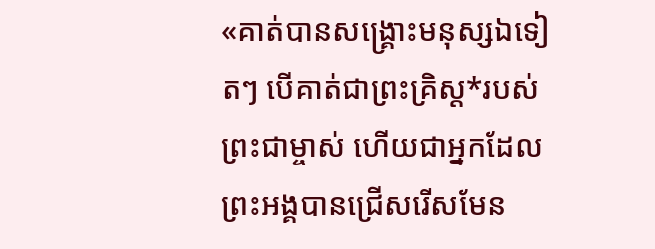«គាត់បានសង្គ្រោះមនុស្សឯទៀតៗ បើគាត់ជាព្រះគ្រិស្ត*របស់ព្រះជាម្ចាស់ ហើយជាអ្នកដែលព្រះអង្គបានជ្រើសរើសមែន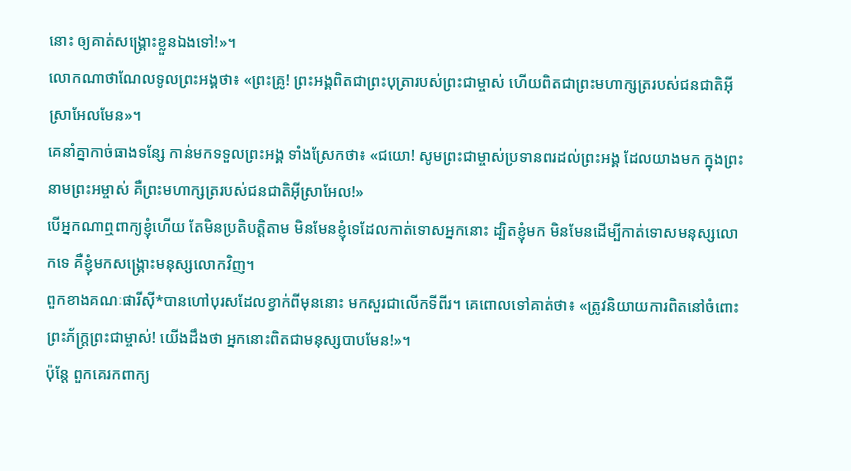នោះ ឲ្យគាត់សង្គ្រោះខ្លួនឯងទៅ!»។
លោកណាថាណែលទូលព្រះអង្គថា៖ «ព្រះគ្រូ! ព្រះអង្គពិតជាព្រះបុត្រារបស់ព្រះជាម្ចាស់ ហើយពិតជាព្រះមហាក្សត្ររបស់ជនជាតិអ៊ីស្រាអែលមែន»។
គេនាំគ្នាកាច់ធាងទន្សែ កាន់មកទទួលព្រះអង្គ ទាំងស្រែកថា៖ «ជយោ! សូមព្រះជាម្ចាស់ប្រទានពរដល់ព្រះអង្គ ដែលយាងមក ក្នុងព្រះនាមព្រះអម្ចាស់ គឺព្រះមហាក្សត្ររបស់ជនជាតិអ៊ីស្រាអែល!»
បើអ្នកណាឮពាក្យខ្ញុំហើយ តែមិនប្រតិបត្តិតាម មិនមែនខ្ញុំទេដែលកាត់ទោសអ្នកនោះ ដ្បិតខ្ញុំមក មិនមែនដើម្បីកាត់ទោសមនុស្សលោកទេ គឺខ្ញុំមកសង្គ្រោះមនុស្សលោកវិញ។
ពួកខាងគណៈផារីស៊ី*បានហៅបុរសដែលខ្វាក់ពីមុននោះ មកសួរជាលើកទីពីរ។ គេពោលទៅគាត់ថា៖ «ត្រូវនិយាយការពិតនៅចំពោះព្រះភ័ក្ត្រព្រះជាម្ចាស់! យើងដឹងថា អ្នកនោះពិតជាមនុស្សបាបមែន!»។
ប៉ុន្តែ ពួកគេរកពាក្យ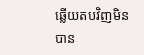ឆ្លើយតបវិញមិនបាន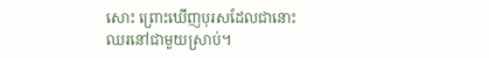សោះ ព្រោះឃើញបុរសដែលជានោះឈរនៅជាមួយស្រាប់។